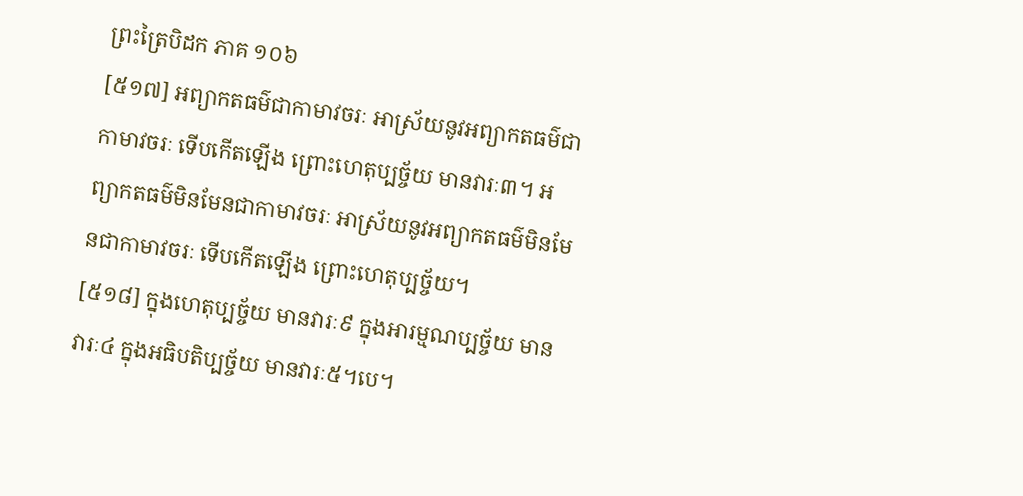ព្រះត្រៃបិដក ភាគ ១០៦
[៥១៧] អព្យាកតធម៌ជាកាមាវចរៈ អាស្រ័យនូវអព្យាកតធម៌ជាកាមាវចរៈ ទើបកើតឡើង ព្រោះហេតុប្បច្ច័យ មានវារៈ៣។ អព្យាកតធម៌មិនមែនជាកាមាវចរៈ អាស្រ័យនូវអព្យាកតធម៌មិនមែនជាកាមាវចរៈ ទើបកើតឡើង ព្រោះហេតុប្បច្ច័យ។
[៥១៨] ក្នុងហេតុប្បច្ច័យ មានវារៈ៩ ក្នុងអារម្មណប្បច្ច័យ មានវារៈ៤ ក្នុងអធិបតិប្បច្ច័យ មានវារៈ៥។បេ។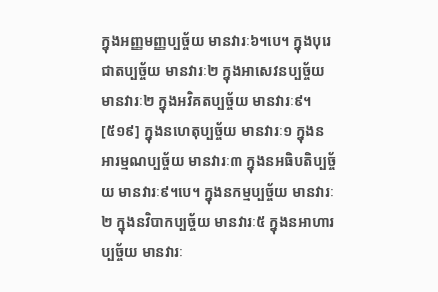ក្នុងអញ្ញមញ្ញប្បច្ច័យ មានវារៈ៦។បេ។ ក្នុងបុរេជាតប្បច្ច័យ មានវារៈ២ ក្នុងអាសេវនប្បច្ច័យ មានវារៈ២ ក្នុងអវិគតប្បច្ច័យ មានវារៈ៩។
[៥១៩] ក្នុងនហេតុប្បច្ច័យ មានវារៈ១ ក្នុងនអារម្មណប្បច្ច័យ មានវារៈ៣ ក្នុងនអធិបតិប្បច្ច័យ មានវារៈ៩។បេ។ ក្នុងនកម្មប្បច្ច័យ មានវារៈ២ ក្នុងនវិបាកប្បច្ច័យ មានវារៈ៥ ក្នុងនអាហារប្បច្ច័យ មានវារៈ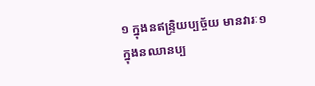១ ក្នុងនឥន្រ្ទិយប្បច្ច័យ មានវារៈ១ ក្នុងនឈានប្ប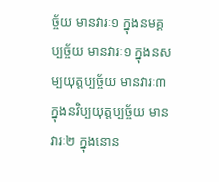ច្ច័យ មានវារៈ១ ក្នុងនមគ្គប្បច្ច័យ មានវារៈ១ ក្នុងនសម្បយុត្តប្បច្ច័យ មានវារៈ៣ ក្នុងនវិប្បយុត្តប្បច្ច័យ មានវារៈ២ ក្នុងនោន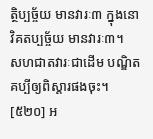ត្ថិប្បច្ច័យ មានវារៈ៣ ក្នុងនោវិគតប្បច្ច័យ មានវារៈ៣។
សហជាតវារៈជាដើម បណ្ឌិតគប្បីឲ្យពិស្តារផងចុះ។
[៥២០] អ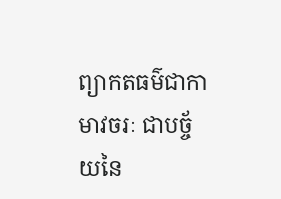ព្យាកតធម៌ជាកាមាវចរៈ ជាបច្ច័យនៃ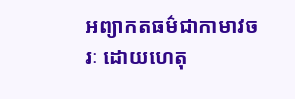អព្យាកតធម៌ជាកាមាវចរៈ ដោយហេតុ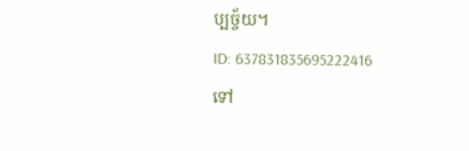ប្បច្ច័យ។
ID: 637831835695222416
ទៅ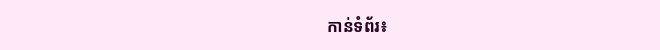កាន់ទំព័រ៖